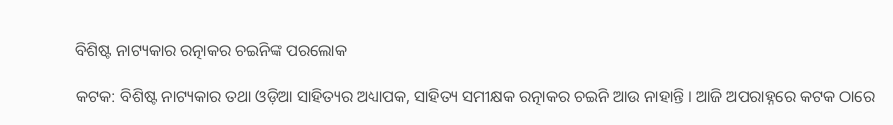ବିଶିଷ୍ଟ ନାଟ୍ୟକାର ରତ୍ନାକର ଚଇନିଙ୍କ ପରଲୋକ

କଟକ: ବିଶିଷ୍ଟ ନାଟ୍ୟକାର ତଥା ଓଡ଼ିଆ ସାହିତ୍ୟର ଅଧ୍ୟାପକ, ସାହିତ୍ୟ ସମୀକ୍ଷକ ରତ୍ନାକର ଚଇନି ଆଉ ନାହାନ୍ତି । ଆଜି ଅପରାହ୍ନରେ କଟକ ଠାରେ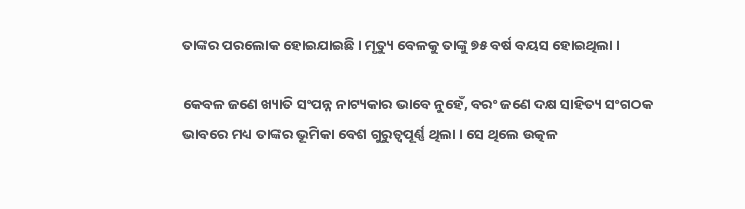ତାଙ୍କର ପରଲୋକ ହୋଇଯାଇଛି । ମୃତ୍ୟୁ ବେଳକୁ ତାଙ୍କୁ ୭୫ ବର୍ଷ ବୟସ ହୋଇଥିଲା ।

କେବଳ ଜଣେ ଖ୍ୟାତି ସଂପନ୍ନ ନାଟ୍ୟକାର ଭାବେ ନୁହେଁ, ବରଂ ଜଣେ ଦକ୍ଷ ସାହିତ୍ୟ ସଂଗଠକ ଭାବରେ ମଧ୍ୟ ତାଙ୍କର ଭୂମିକା ବେଶ ଗୁରୁତ୍ୱପୂର୍ଣ୍ଣ ଥିଲା । ସେ ଥିଲେ ଉତ୍କଳ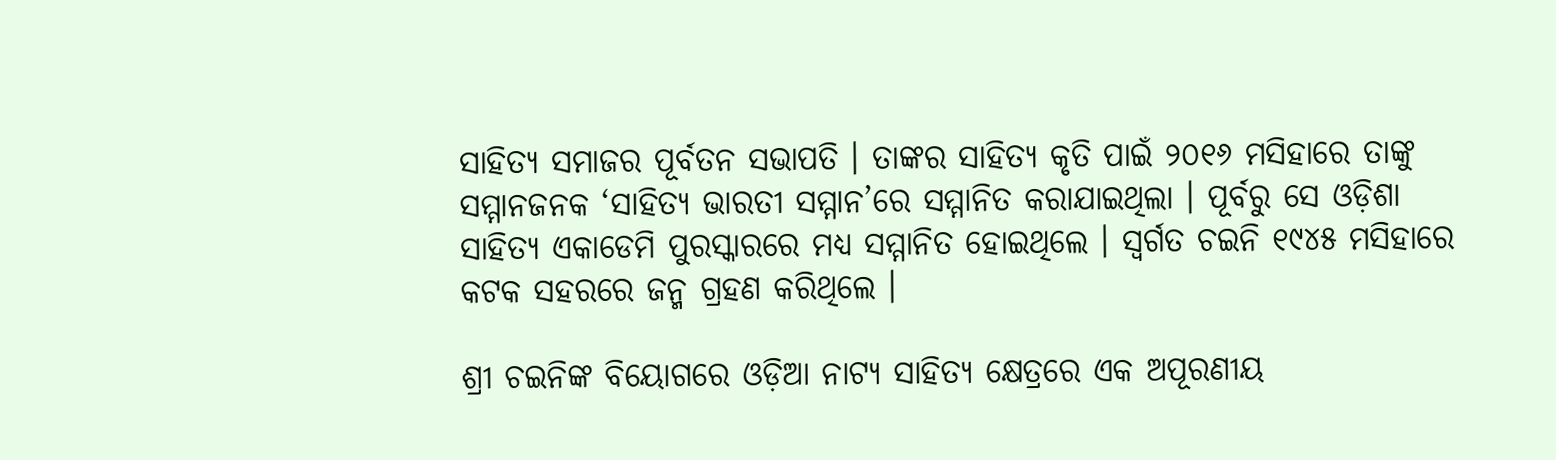ସାହିତ୍ୟ ସମାଜର ପୂର୍ବତନ ସଭାପତି । ତାଙ୍କର ସାହିତ୍ୟ କୃତି ପାଇଁ ୨୦୧୬ ମସିହାରେ ତାଙ୍କୁ ସମ୍ମାନଜନକ ‘ସାହିତ୍ୟ ଭାରତୀ ସମ୍ମାନ’ରେ ସମ୍ମାନିତ କରାଯାଇଥିଲା । ପୂର୍ବରୁ ସେ ଓଡ଼ିଶା ସାହିତ୍ୟ ଏକାଡେମି ପୁରସ୍କାରରେ ମଧ୍ୟ ସମ୍ମାନିତ ହୋଇଥିଲେ । ସ୍ୱର୍ଗତ ଚଇନି ୧୯୪୫ ମସିହାରେ କଟକ ସହରରେ ଜନ୍ମ ଗ୍ରହଣ କରିଥିଲେ ।

ଶ୍ରୀ ଚଇନିଙ୍କ ବିୟୋଗରେ ଓଡ଼ିଆ ନାଟ୍ୟ ସାହିତ୍ୟ କ୍ଷେତ୍ରରେ ଏକ ଅପୂରଣୀୟ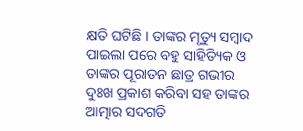କ୍ଷତି ଘଟିଛି । ତାଙ୍କର ମୃତ୍ୟୁ ସମ୍ବାଦ ପାଇଲା ପରେ ବହୁ ସାହିତ୍ୟିକ ଓ ତାଙ୍କର ପୂରାତନ ଛାତ୍ର ଗଭୀର ଦୁଃଖ ପ୍ରକାଶ କରିବା ସହ ତାଙ୍କର ଆତ୍ମାର ସଦଗତି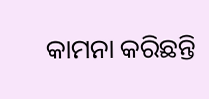କାମନା କରିଛନ୍ତି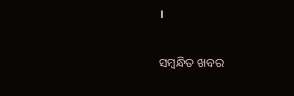।

ସମ୍ବନ୍ଧିତ ଖବର